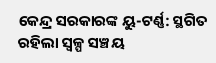କେନ୍ଦ୍ର ସରକାରଙ୍କ ୟୁ-ଟର୍ଣ୍ଣ: ସ୍ଥଗିତ ରହିଲା ସ୍ୱଳ୍ପ ସଞ୍ଚୟ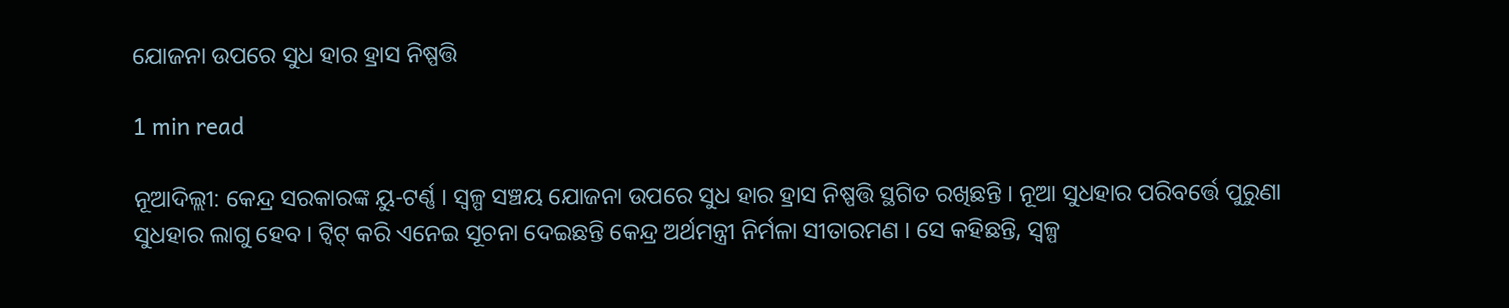ଯୋଜନା ଉପରେ ସୁଧ ହାର ହ୍ରାସ ନିଷ୍ପତ୍ତି

1 min read

ନୂଆଦିଲ୍ଲୀ: କେନ୍ଦ୍ର ସରକାରଙ୍କ ୟୁ-ଟର୍ଣ୍ଣ । ସ୍ୱଳ୍ପ ସଞ୍ଚୟ ଯୋଜନା ଉପରେ ସୁଧ ହାର ହ୍ରାସ ନିଷ୍ପତ୍ତି ସ୍ଥଗିତ ରଖିଛନ୍ତି । ନୂଆ ସୁଧହାର ପରିବର୍ତ୍ତେ ପୁରୁଣା ସୁଧହାର ଲାଗୁ ହେବ । ଟ୍ୱିଟ୍ କରି ଏନେଇ ସୂଚନା ଦେଇଛନ୍ତି କେନ୍ଦ୍ର ଅର୍ଥମନ୍ତ୍ରୀ ନିର୍ମଳା ସୀତାରମଣ । ସେ କହିଛନ୍ତି, ସ୍ୱଳ୍ପ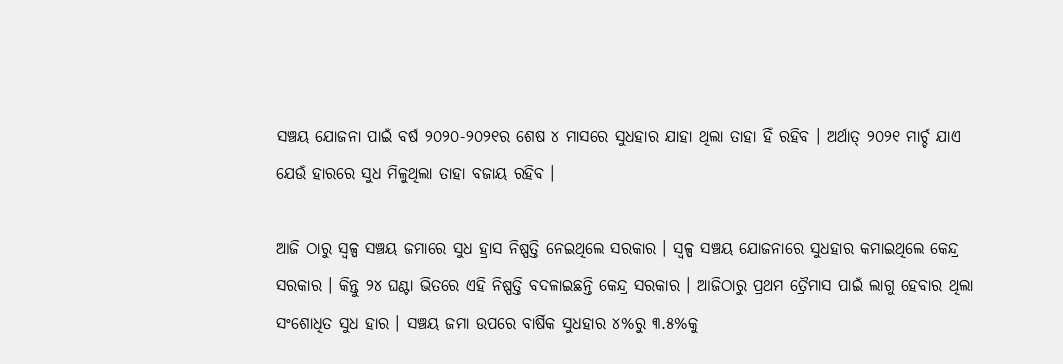ସଞ୍ଚୟ ଯୋଜନା ପାଇଁ ବର୍ଷ ୨୦୨୦-୨୦୨୧ର ଶେଷ ୪ ମାସରେ ସୁଧହାର ଯାହା ଥିଲା ତାହା ହିଁ ରହିବ । ଅର୍ଥାତ୍‌ ୨୦୨୧ ମାର୍ଚ୍ଚ ଯାଏ ଯେଉଁ ହାରରେ ସୁଧ ମିଳୁଥିଲା ତାହା ବଜାୟ ରହିବ ।

ଆଜି ଠାରୁ ସ୍ୱଳ୍ପ ସଞ୍ଚୟ ଜମାରେ ସୁଧ ହ୍ରାସ ନିଷ୍ପତ୍ତି ନେଇଥିଲେ ସରକାର । ସ୍ୱଳ୍ପ ସଞ୍ଚୟ ଯୋଜନାରେ ସୁଧହାର କମାଇଥିଲେ କେନ୍ଦ୍ର ସରକାର । କିନ୍ତୁ ୨୪ ଘଣ୍ଟା ଭିତରେ ଏହି ନିଷ୍ପତ୍ତି ବଦଳାଇଛନ୍ତି କେନ୍ଦ୍ର ସରକାର । ଆଜିଠାରୁ ପ୍ରଥମ ତ୍ରୈମାସ ପାଇଁ ଲାଗୁ ହେବାର ଥିଲା ସଂଶୋଧିତ ସୁଧ ହାର । ସଞ୍ଚୟ ଜମା ଉପରେ ବାର୍ଷିକ ସୁଧହାର ୪%ରୁ ୩.୫%କୁ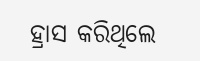ହ୍ରାସ କରିଥିଲେ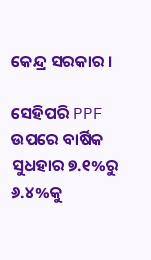କେନ୍ଦ୍ର ସରକାର ।

ସେହିପରି PPF ଉପରେ ବାର୍ଷିକ ସୁଧହାର ୭.୧%ରୁ ୬.୪%କୁ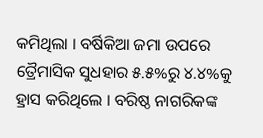କମିଥିଲା । ବର୍ଷିକିଆ ଜମା ଉପରେ ତ୍ରୈମାସିକ ସୁଧହାର ୫.୫%ରୁ ୪.୪%କୁ ହ୍ରାସ କରିଥିଲେ । ବରିଷ୍ଠ ନାଗରିକଙ୍କ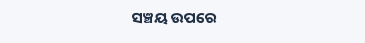ସଞ୍ଚୟ ଉପରେ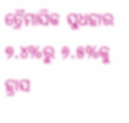ତ୍ରୈମାସିକ ସୁଧହାର ୭.୪%ରୁ ୬.୫%କୁ ହ୍ରାସ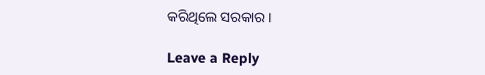କରିଥିଲେ ସରକାର ।

Leave a Reply